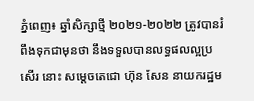ភ្នំពេញ៖ ឆ្នាំសិក្សាថ្មី ២០២១-២០២២ ត្រូវបានរំពឹងទុកជាមុនថា នឹងទទួលបានលទ្ធផលល្អប្រសើរ នោះ សម្ដេចតេជោ ហ៊ុន សែន នាយករដ្ឋម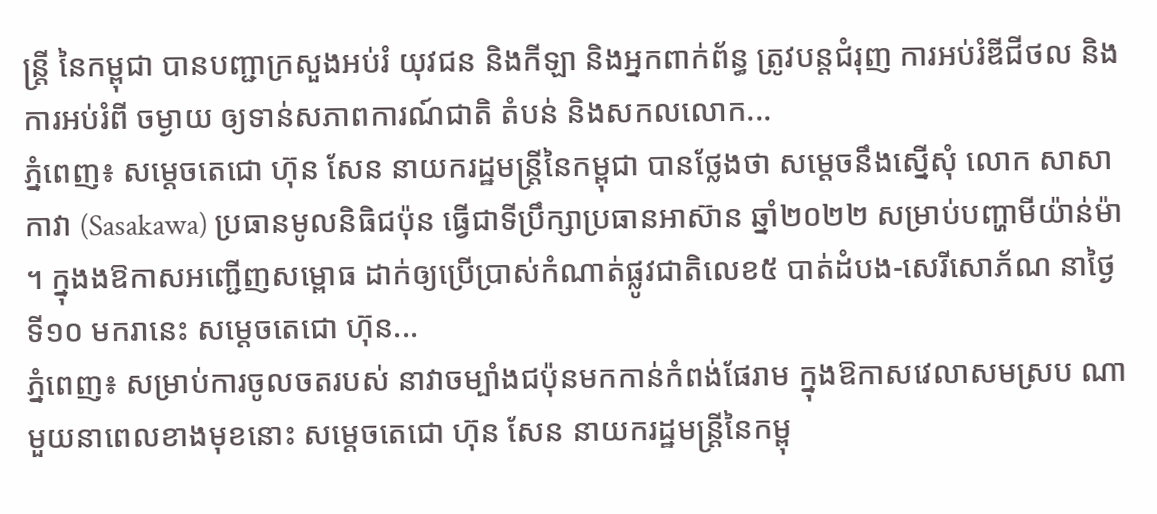ន្ដ្រី នៃកម្ពុជា បានបញ្ជាក្រសួងអប់រំ យុវជន និងកីឡា និងអ្នកពាក់ព័ន្ធ ត្រូវបន្តជំរុញ ការអប់រំឌីជីថល និងការអប់រំពី ចម្ងាយ ឲ្យទាន់សភាពការណ៍ជាតិ តំបន់ និងសកលលោក...
ភ្នំពេញ៖ សម្ដេចតេជោ ហ៊ុន សែន នាយករដ្ឋមន្ត្រីនៃកម្ពុជា បានថ្លែងថា សម្ដេចនឹងស្នើសុំ លោក សាសាកាវា (Sasakawa) ប្រធានមូលនិធិជប៉ុន ធ្វើជាទីប្រឹក្សាប្រធានអាស៊ាន ឆ្នាំ២០២២ សម្រាប់បញ្ហាមីយ៉ាន់ម៉ា ។ ក្នុងងឱកាសអញ្ជើញសម្ពោធ ដាក់ឲ្យប្រើប្រាស់កំណាត់ផ្លូវជាតិលេខ៥ បាត់ដំបង-សេរីសោភ័ណ នាថ្ងៃទី១០ មករានេះ សម្ដេចតេជោ ហ៊ុន...
ភ្នំពេញ៖ សម្រាប់ការចូលចតរបស់ នាវាចម្បាំងជប៉ុនមកកាន់កំពង់ផែរាម ក្នុងឱកាសវេលាសមស្រប ណាមួយនាពេលខាងមុខនោះ សម្ដេចតេជោ ហ៊ុន សែន នាយករដ្ឋមន្ដ្រីនៃកម្ពុ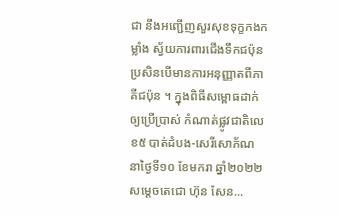ជា នឹងអញ្ជើញសួរសុខទុក្ខកងកម្លាំង ស្វ័យការពារជើងទឹកជប៉ុន ប្រសិនបើមានការអនុញ្ញាតពីភាគីជប៉ុន ។ ក្នុងពិធីសម្ពោធដាក់ឲ្យប្រើប្រាស់ កំណាត់ផ្លូវជាតិលេខ៥ បាត់ដំបង-សេរីសោភ័ណ នាថ្ងៃទី១០ ខែមករា ឆ្នាំ២០២២ សម្ដេចតេជោ ហ៊ុន សែន...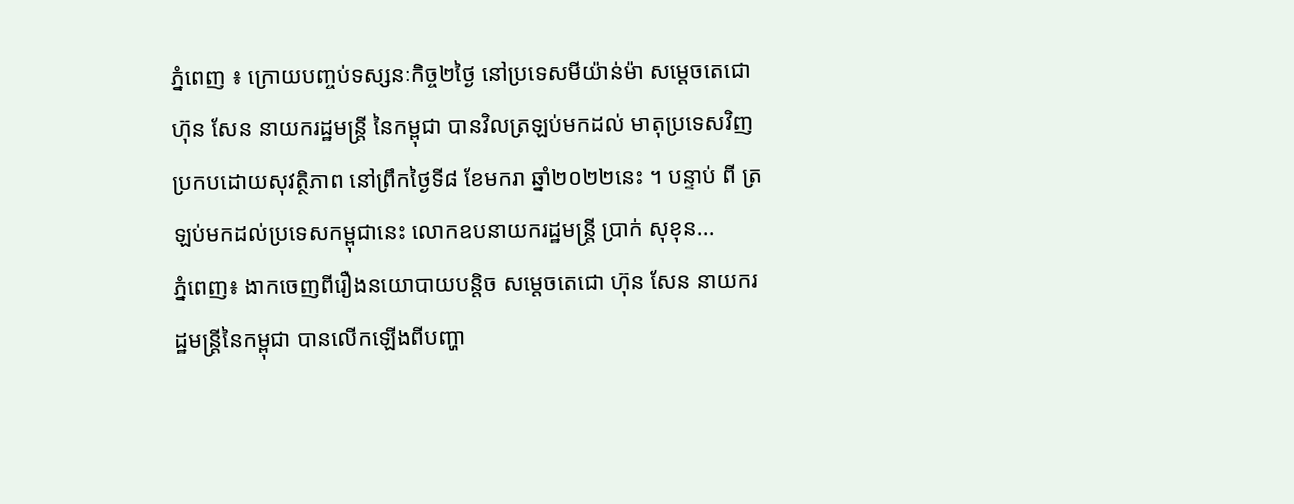ភ្នំពេញ ៖ ក្រោយបញ្ចប់ទស្សនៈកិច្ច២ថ្ងៃ នៅប្រទេសមីយ៉ាន់ម៉ា សម្ដេចតេជោ ហ៊ុន សែន នាយករដ្ឋមន្ត្រី នៃកម្ពុជា បានវិលត្រឡប់មកដល់ មាតុប្រទេសវិញ ប្រកបដោយសុវត្ថិភាព នៅព្រឹកថ្ងៃទី៨ ខែមករា ឆ្នាំ២០២២នេះ ។ បន្ទាប់ ពី ត្រឡប់មកដល់ប្រទេសកម្ពុជានេះ លោកឧបនាយករដ្ឋមន្ត្រី ប្រាក់ សុខុន...
ភ្នំពេញ៖ ងាកចេញពីរឿងនយោបាយបន្តិច សម្ដេចតេជោ ហ៊ុន សែន នាយករដ្ឋមន្រ្តីនៃកម្ពុជា បានលើកឡើងពីបញ្ហា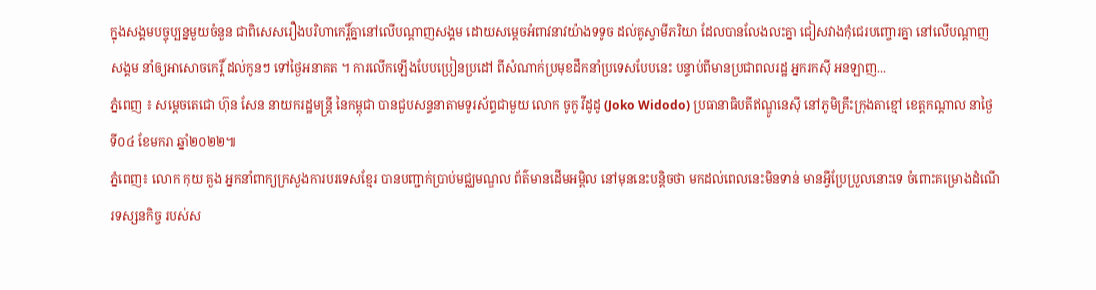ក្នុងសង្គមបច្ចុប្បន្នមួយចំនួន ជាពិសេសរឿងបរិហាកេរ្តិ៍គ្នានៅលើបណ្តាញសង្គម ដោយសម្តេចអំពាវនាវយ៉ាងទទូច ដល់គូស្វាមីភរិយា ដែលបានលែងលះគ្នា ជៀសវាងកុំជេរបញ្ចោរគ្នា នៅលើបណ្ដាញសង្គម នាំឲ្យអាសោចកេរ្តិ៍ ដល់កូនៗ ទៅថ្ងៃអនាគត ។ ការលើកឡើងបែបប្រៀនប្រដៅ ពីសំណាក់ប្រមុខដឹកនាំប្រទេសបែបនេះ បន្ទាប់ពីមានប្រជាពលរដ្ឋ អ្នករកស៊ី អនឡាញ...
ភ្នំពេញ ៖ សម្តេចតេជោ ហ៊ុន សែន នាយករដ្ឋមន្រ្តី នៃកម្ពុជា បានជួបសន្ទនាតាមទូរស័ព្ទជាមួយ លោក ចូកូ វីដូដូ (Joko Widodo) ប្រធានាធិបតីឥណ្ឌូនេស៊ី នៅភូមិគ្រឹះក្រុងតាខ្មៅ ខេត្តកណ្តាល នាថ្ងៃទី០៤ ខែមករា ឆ្នាំ២០២២៕
ភ្នំពេញ៖ លោក កុយ គួង អ្នកនាំពាក្យក្រសួងការបរទេសខ្មែរ បានបញ្ជាក់ប្រាប់មជ្ឈមណ្ឌល ព័ត៌មានដើមអម្ពិល នៅមុននេះបន្តិចថា មកដល់ពេលនេះមិនទាន់ មានអ្វីប្រែប្រួលនោះទេ ចំពោះគម្រោងដំណើរទស្សនកិច្ច របស់ស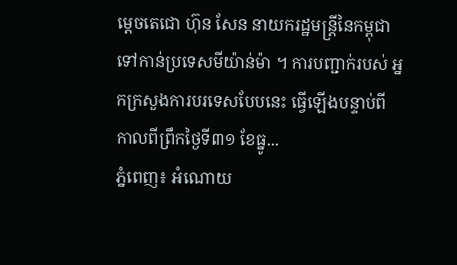ម្ដេចតេជោ ហ៊ុន សែន នាយករដ្ឋមន្ត្រីនៃកម្ពុជា ទៅកាន់ប្រទេសមីយ៉ាន់ម៉ា ។ ការបញ្ជាក់របស់ អ្នកក្រសួងការបរទេសបែបនេះ ធ្វើឡើងបន្ទាប់ពី កាលពីព្រឹកថ្ងៃទី៣១ ខែធ្នូ...
ភ្នំពេញ៖ អំណោយ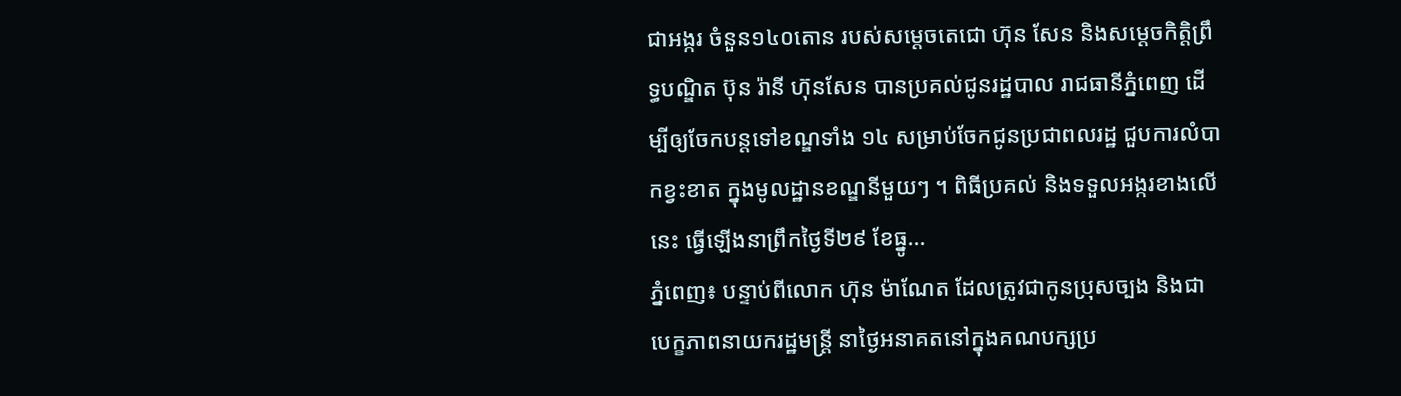ជាអង្ករ ចំនួន១៤០តោន របស់សម្ដេចតេជោ ហ៊ុន សែន និងសម្ដេចកិត្តិព្រឹទ្ធបណ្ឌិត ប៊ុន រ៉ានី ហ៊ុនសែន បានប្រគល់ជូនរដ្ឋបាល រាជធានីភ្នំពេញ ដើម្បីឲ្យចែកបន្តទៅខណ្ឌទាំង ១៤ សម្រាប់ចែកជូនប្រជាពលរដ្ឋ ជួបការលំបាកខ្វះខាត ក្នុងមូលដ្ឋានខណ្ឌនីមួយៗ ។ ពិធីប្រគល់ និងទទួលអង្ករខាងលើនេះ ធ្វើឡើងនាព្រឹកថ្ងៃទី២៩ ខែធ្នូ...
ភ្នំពេញ៖ បន្ទាប់ពីលោក ហ៊ុន ម៉ាណែត ដែលត្រូវជាកូនប្រុសច្បង និងជាបេក្ខភាពនាយករដ្ឋមន្រ្តី នាថ្ងៃអនាគតនៅក្នុងគណបក្សប្រ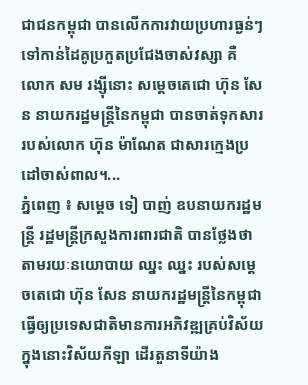ជាជនកម្ពុជា បានលើកការវាយប្រហារធ្ងន់ៗ ទៅកាន់ដៃគូប្រកួតប្រជែងចាស់វស្សា គឺ លោក សម រង្ស៊ីនោះ សម្ដេចតេជោ ហ៊ុន សែន នាយករដ្ឋមន្រ្តីនៃកម្ពុជា បានចាត់ទុកសារ របស់លោក ហ៊ុន ម៉ាណែត ជាសារក្មេងប្រដៅចាស់ពាល។...
ភ្នំពេញ ៖ សម្ដេច ទៀ បាញ់ ឧបនាយករដ្ឋមន្ដ្រី រដ្ឋមន្ដ្រីក្រសួងការពារជាតិ បានថ្លែងថា តាមរយៈនយោបាយ ឈ្នះ ឈ្នះ របស់សម្តេចតេជោ ហ៊ុន សែន នាយករដ្ឋមន្ដ្រីនៃកម្ពុជា ធ្វើឲ្យប្រទេសជាតិមានការអភិវឌ្ឍគ្រប់វិស័យ ក្នុងនោះវិស័យកីឡា ដើរតួនាទីយ៉ាង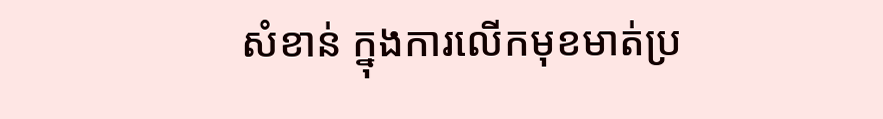សំខាន់ ក្នុងការលើកមុខមាត់ប្រ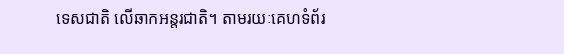ទេសជាតិ លើឆាកអន្តរជាតិ។ តាមរយៈគេហទំព័រ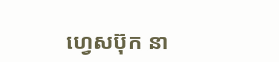ហ្វេសប៊ុក នា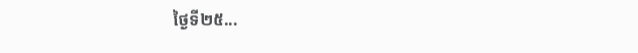ថ្ងៃទី២៥...